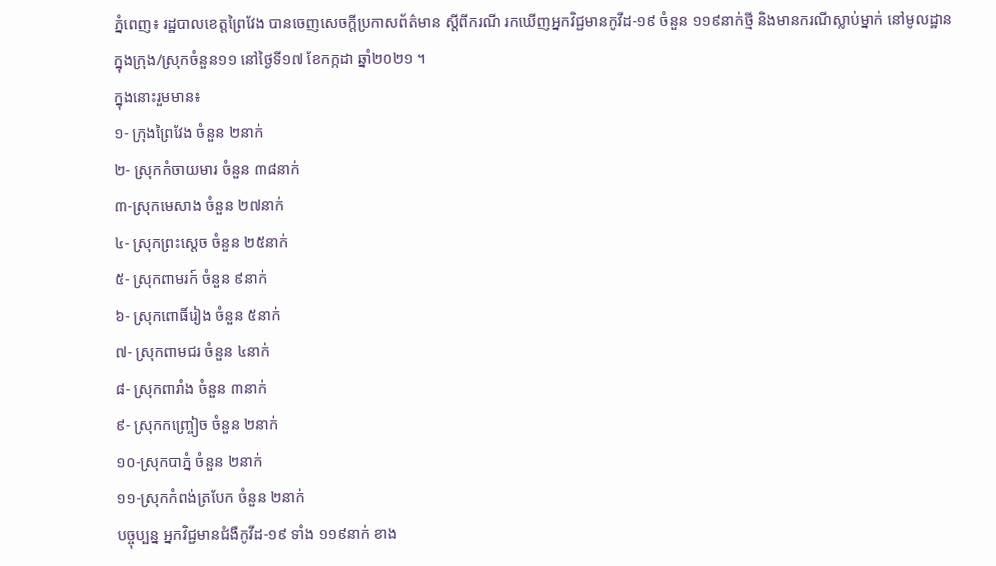ភ្នំពេញ៖ រដ្ឋបាលខេត្តព្រៃវែង បានចេញសេចក្ដីប្រកាសព័ត៌មាន ស្ដីពីករណី រកឃើញអ្នកវិជ្ជមានកូវីដ-១៩ ចំនួន ១១៩នាក់ថ្មី និងមានករណីស្លាប់ម្នាក់ នៅមូលដ្ឋានក្នុងក្រុង/ស្រុកចំនួន១១ នៅថ្ងៃទី១៧ ខែកក្កដា ឆ្នាំ២០២១ ។
ក្នុងនោះរួមមាន៖
១- ក្រុងព្រៃវែង ចំនួន ២នាក់
២- ស្រុកកំចាយមារ ចំនួន ៣៨នាក់
៣-ស្រុកមេសាង ចំនួន ២៧នាក់
៤- ស្រុកព្រះសេ្ដច ចំនួន ២៥នាក់
៥- ស្រុកពាមរក៍ ចំនួន ៩នាក់
៦- ស្រុកពោធិ៍រៀង ចំនួន ៥នាក់
៧- ស្រុកពាមជរ ចំនួន ៤នាក់
៨- ស្រុកពារាំង ចំនួន ៣នាក់
៩- ស្រុកកញ្ច្រៀច ចំនួន ២នាក់
១០-ស្រុកបាភ្នំ ចំនួន ២នាក់
១១-ស្រុកកំពង់ត្របែក ចំនួន ២នាក់
បច្ចុប្បន្ន អ្នកវិជ្ជមានជំងឺកូវីដ-១៩ ទាំង ១១៩នាក់ ខាង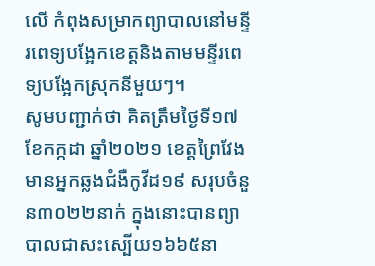លើ កំពុងសម្រាកព្យាបាលនៅមន្ទីរពេទ្យបង្អែកខេត្តនិងតាមមន្ទីរពេទ្យបង្អែកស្រុកនីមួយៗ។
សូមបញ្ជាក់ថា គិតត្រឹមថ្ងៃទី១៧ ខែកក្កដា ឆ្នាំ២០២១ ខេត្តព្រៃវែង មានអ្នកឆ្លងជំងឺកូវីដ១៩ សរុបចំនួន៣០២២នាក់ ក្នុងនោះបានព្យាបាលជាសះស្បើយ១៦៦៥នា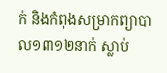ក់ និងកំពុងសម្រាកព្យាបាល១៣១២នាក់ ស្លាប់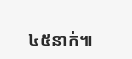៤៥នាក់៕